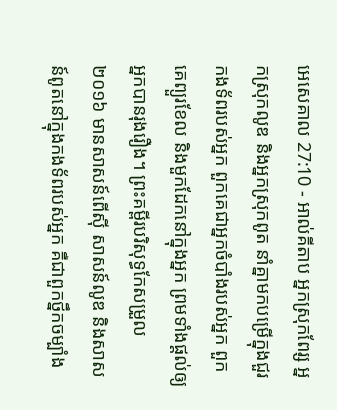អេសេគាល 27:10 - អាល់គីតាប អ្នកស្រុកពែរ្ស អ្នកស្រុកលូឌ និងអ្នកស្រុកពូត នាំគ្នាមកបម្រើក្នុងជួរកងទ័ពរបស់អ្នក ពួកគេជាអ្នកចំបាំងរបស់អ្នក ពួកគេព្យួរខែល និងមួកដែកនៅក្នុងអ្នក ព្រមទាំងផ្ដល់ឲ្យអ្នកបានរុងរឿង។ ព្រះគម្ពីរបរិសុទ្ធកែសម្រួល ២០១៦ មានសាសន៍ពើស៊ី សាសន៍លូឌ និងសាសន៍ពូតនៅក្នុងកងទ័ពរបស់អ្នក គឺជាពួកថ្នឹកចម្បាំង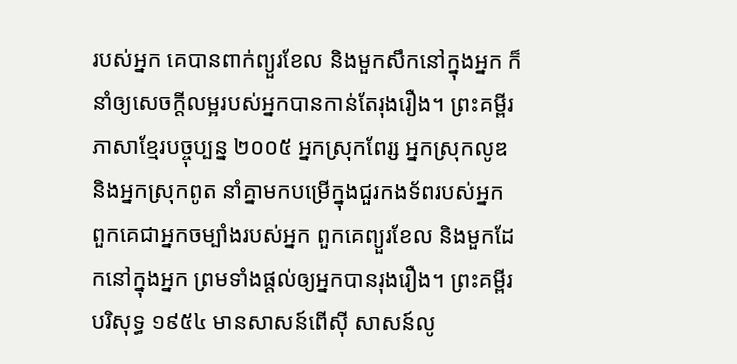របស់អ្នក គេបានពាក់ព្យួរខែល និងមួកសឹកនៅក្នុងអ្នក ក៏នាំឲ្យសេចក្ដីលម្អរបស់អ្នកបានកាន់តែរុងរឿង។ ព្រះគម្ពីរភាសាខ្មែរបច្ចុប្បន្ន ២០០៥ អ្នកស្រុកពែរ្ស អ្នកស្រុកលូឌ និងអ្នកស្រុកពូត នាំគ្នាមកបម្រើក្នុងជួរកងទ័ពរបស់អ្នក ពួកគេជាអ្នកចម្បាំងរបស់អ្នក ពួកគេព្យួរខែល និងមួកដែកនៅក្នុងអ្នក ព្រមទាំងផ្ដល់ឲ្យអ្នកបានរុងរឿង។ ព្រះគម្ពីរបរិសុទ្ធ ១៩៥៤ មានសាសន៍ពើស៊ី សាសន៍លូ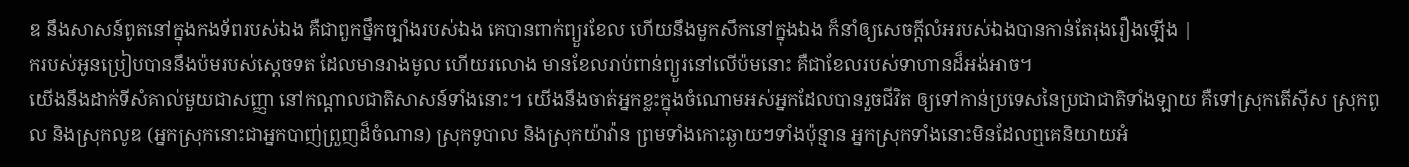ឌ នឹងសាសន៍ពូតនៅក្នុងកងទ័ពរបស់ឯង គឺជាពួកថ្នឹកច្បាំងរបស់ឯង គេបានពាក់ព្យួរខែល ហើយនឹងមួកសឹកនៅក្នុងឯង ក៏នាំឲ្យសេចក្ដីលំអរបស់ឯងបានកាន់តែរុងរឿងឡើង |
ករបស់អូនប្រៀបបាននឹងប៉មរបស់ស្ដេចទត ដែលមានរាងមូល ហើយរលោង មានខែលរាប់ពាន់ព្យួរនៅលើប៉មនោះ គឺជាខែលរបស់ទាហានដ៏អង់អាច។
យើងនឹងដាក់ទីសំគាល់មួយជាសញ្ញា នៅកណ្ដាលជាតិសាសន៍ទាំងនោះ។ យើងនឹងចាត់អ្នកខ្លះក្នុងចំណោមអស់អ្នកដែលបានរួចជីវិត ឲ្យទៅកាន់ប្រទេសនៃប្រជាជាតិទាំងឡាយ គឺទៅស្រុកតើស៊ីស ស្រុកពូល និងស្រុកលូឌ (អ្នកស្រុកនោះជាអ្នកបាញ់ព្រួញដ៏ចំណាន) ស្រុកទូបាល និងស្រុកយ៉ាវ៉ាន ព្រមទាំងកោះឆ្ងាយៗទាំងប៉ុន្មាន អ្នកស្រុកទាំងនោះមិនដែលឮគេនិយាយអំ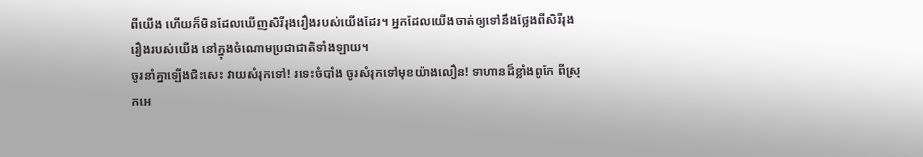ពីយើង ហើយក៏មិនដែលឃើញសិរីរុងរឿងរបស់យើងដែរ។ អ្នកដែលយើងចាត់ឲ្យទៅនឹងថ្លែងពីសិរីរុងរឿងរបស់យើង នៅក្នុងចំណោមប្រជាជាតិទាំងឡាយ។
ចូរនាំគ្នាឡើងជិះសេះ វាយសំរុកទៅ! រទេះចំបាំង ចូរសំរុកទៅមុខយ៉ាងលឿន! ទាហានដ៏ខ្លាំងពូកែ ពីស្រុកអេ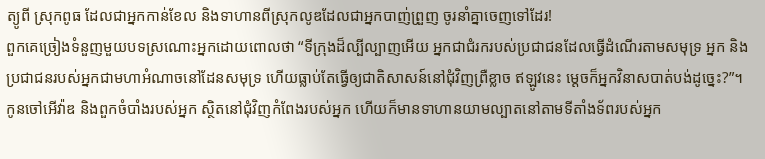ត្យូពី ស្រុកពូធ ដែលជាអ្នកកាន់ខែល និងទាហានពីស្រុកលូឌដែលជាអ្នកបាញ់ព្រួញ ចូរនាំគ្នាចេញទៅដែរ!
ពួកគេច្រៀងទំនួញមួយបទស្រណោះអ្នកដោយពោលថា “ទីក្រុងដ៏ល្បីល្បាញអើយ អ្នកជាជំរករបស់ប្រជាជនដែលធ្វើដំណើរតាមសមុទ្រ អ្នក និងប្រជាជនរបស់អ្នកជាមហាអំណាចនៅដែនសមុទ្រ ហើយធ្លាប់តែធ្វើឲ្យជាតិសាសន៍នៅជុំវិញព្រឺខ្លាច ឥឡូវនេះ ម្ដេចក៏អ្នកវិនាសបាត់បង់ដូច្នេះ?”។
កូនចៅអើវ៉ាឌ និងពួកចំបាំងរបស់អ្នក ស្ថិតនៅជុំវិញកំពែងរបស់អ្នក ហើយក៏មានទាហានយាមល្បាតនៅតាមទីតាំងទ័ពរបស់អ្នក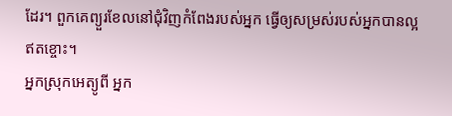ដែរ។ ពួកគេព្យួរខែលនៅជុំវិញកំពែងរបស់អ្នក ធ្វើឲ្យសម្រស់របស់អ្នកបានល្អឥតខ្ចោះ។
អ្នកស្រុកអេត្យូពី អ្នក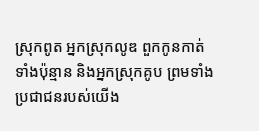ស្រុកពូត អ្នកស្រុកលូឌ ពួកកូនកាត់ទាំងប៉ុន្មាន និងអ្នកស្រុកគូប ព្រមទាំងប្រជាជនរបស់យើង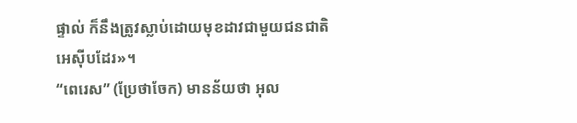ផ្ទាល់ ក៏នឹងត្រូវស្លាប់ដោយមុខដាវជាមួយជនជាតិអេស៊ីបដែរ»។
“ពេរេស” (ប្រែថាចែក) មានន័យថា អុល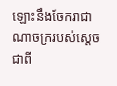ឡោះនឹងចែករាជាណាចក្ររបស់ស្តេចជាពី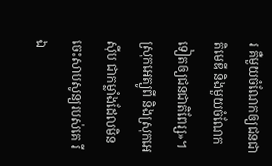រ គឺមួយចំណែកឲ្យជនជាតិមេឌី និងមួយចំណែកទៀតឲ្យជនជាតិពែរ្ស»។
ស្រុកអេត្យូពី និងស្រុកអេស៊ីប ជាកម្លាំងដែលមិនចេះសាបសូន្យរបស់គេ រីឯ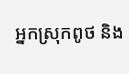អ្នកស្រុកពូថ និង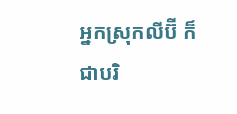អ្នកស្រុកលីប៊ី ក៏ជាបរិ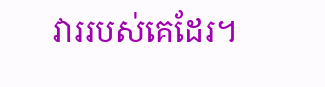វាររបស់គេដែរ។